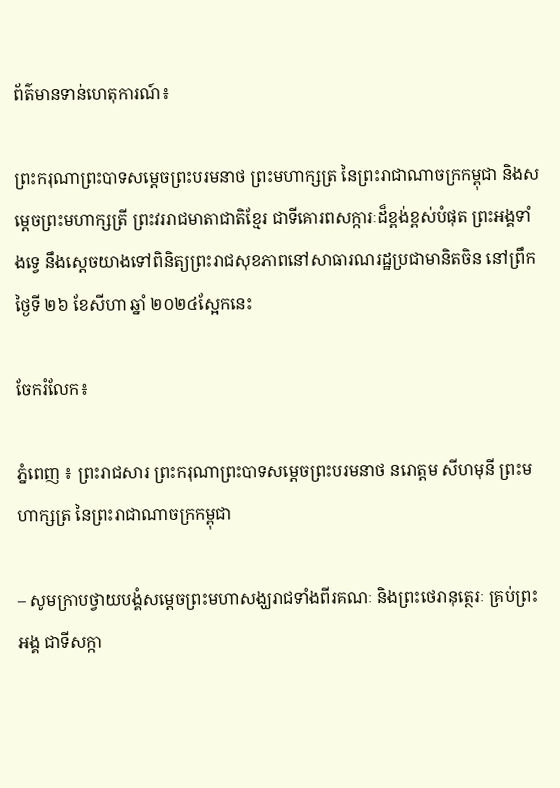ព័ត៌មានទាន់ហេតុការណ៍៖

ព្រះករុណាព្រះបាទសម្តេចព្រះបរមនាថ ព្រះមហាក្សត្រ នៃព្រះរាជាណាចក្រកម្ពុជា និងសម្តេចព្រះមហាក្សត្រី ព្រះវររាជមាតាជាតិខ្មែរ ជាទីគោរពសក្ការៈដ៏ខ្ពង់ខ្ពស់បំផុត ព្រះអង្គទាំងទ្វេ នឹងស្តេចយាងទៅពិនិត្យព្រះរាជសុខភាពនៅសាធារណរដ្ឋប្រជាមានិតចិន នៅព្រឹកថ្ងៃទី ២៦ ខែសីហា ឆ្នាំ ២០២៤ស្អែកនេះ

ចែករំលែក៖

ភ្នំពេញ ៖ ព្រះរាជសារ ព្រះករុណាព្រះបាទសម្តេចព្រះបរមនាថ នរោត្តម សីហមុនី ព្រះមហាក្សត្រ នៃព្រះរាជាណាចក្រកម្ពុជា

– សូមក្រាបថ្វាយបង្គំសម្តេចព្រះមហាសង្ឃរាជទាំងពីរគណៈ និងព្រះថេរានុត្ថេរៈ គ្រប់ព្រះអង្គ ជាទីសក្កា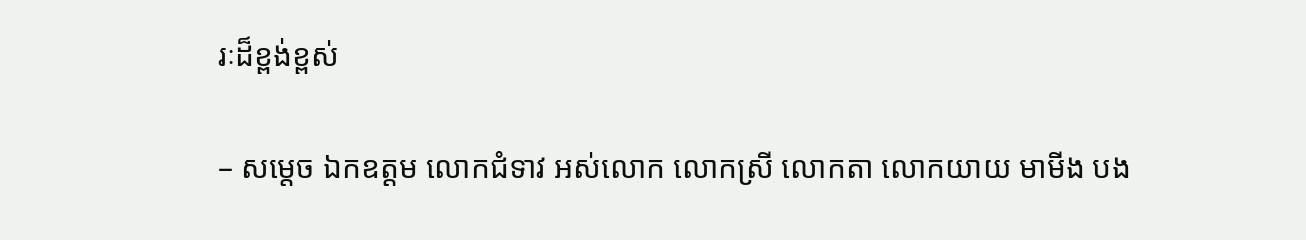រៈដ៏ខ្ពង់ខ្ពស់

– សម្តេច ឯកឧត្តម លោកជំទាវ អស់លោក លោកស្រី លោកតា លោកយាយ មាមីង បង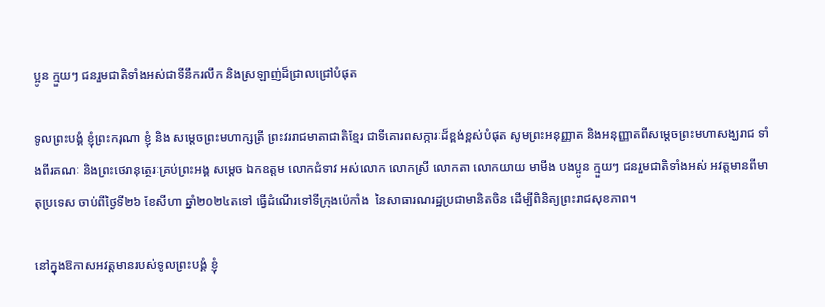ប្អូន ក្មួយៗ ជនរួមជាតិទាំងអស់ជាទីនឹករលឹក និងស្រឡាញ់ដ៏ជ្រាលជ្រៅបំផុត

ទូលព្រះបង្គំ ខ្ញុំព្រះករុណា ខ្ញុំ និង សម្តេចព្រះមហាក្សត្រី ព្រះវររាជមាតាជាតិខ្មែរ ជាទីគោរពសក្ការៈដ៏ខ្ពង់ខ្ពស់បំផុត សូមព្រះអនុញ្ញាត និងអនុញ្ញាតពីសម្តេចព្រះមហាសង្ឃរាជ ទាំងពីរគណៈ និងព្រះថេរានុត្ថេរៈគ្រប់ព្រះអង្គ សម្តេច ឯកឧត្តម លោកជំទាវ អស់លោក លោកស្រី លោកតា លោកយាយ មាមីង បងប្អូន ក្មួយៗ ជនរួមជាតិទាំងអស់ អវត្តមានពីមាតុប្រទេស ចាប់ពីថ្ងៃទី២៦ ខែសីហា ឆ្នាំ២០២៤តទៅ ធ្វើដំណើរទៅទីក្រុងប៉េកាំង  នៃសាធារណរដ្ឋប្រជាមានិតចិន ដើម្បីពិនិត្យព្រះរាជសុខភាព។

នៅក្នុងឱកាសអវត្តមានរបស់ទូលព្រះបង្គំ ខ្ញុំ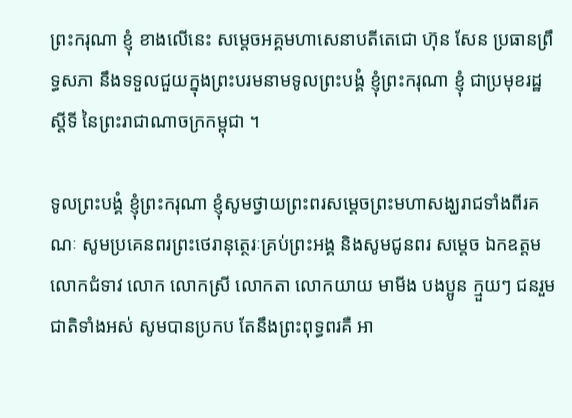ព្រះករុណា ខ្ញុំ ខាងលើនេះ សម្តេចអគ្គមហាសេនាបតីតេជោ ហ៊ុន សែន ប្រធានព្រឹទ្ធសភា នឹងទទួលជួយក្នុងព្រះបរមនាមទូលព្រះបង្គំ ខ្ញុំព្រះករុណា ខ្ញុំ ជាប្រមុខរដ្ឋស្តីទី នៃព្រះរាជាណាចក្រកម្ពុជា ។

ទូលព្រះបង្គំ ខ្ញុំព្រះករុណា ខ្ញុំសូមថ្វាយព្រះពរសម្តេចព្រះមហាសង្ឃរាជទាំងពីរគណៈ សូមប្រគេនពរព្រះថេរានុត្ថេរៈគ្រប់ព្រះអង្គ និងសូមជូនពរ សម្តេច ឯកឧត្តម លោកជំទាវ លោក លោកស្រី លោកតា លោកយាយ មាមីង បងប្អូន ក្មួយៗ ជនរួមជាតិទាំងអស់ សូមបានប្រកប តែនឹងព្រះពុទ្ធពរគឺ អា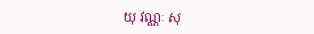យុ វណ្ណៈ សុ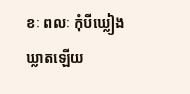ខៈ ពលៈ កុំបីឃ្លៀងឃ្លាតឡើយ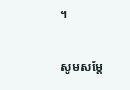។

សូមសម្តែ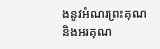ងនូវអំណរព្រះគុណ និងអរគុណ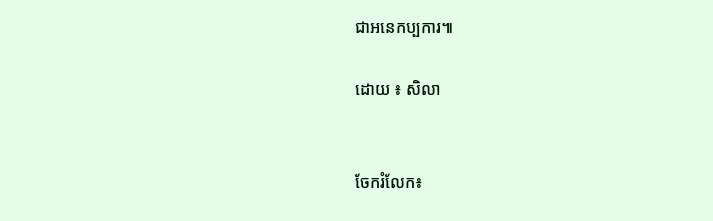ជាអនេកប្បការ៕

ដោយ ៖ សិលា


ចែករំលែក៖